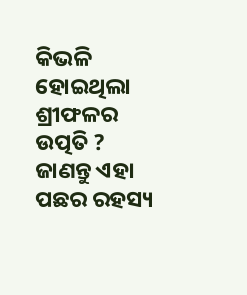କିଭଳି ହୋଇଥିଲା ଶ୍ରୀଫଳର ଉତ୍ପତି ? ଜାଣନ୍ତୁ ଏହା ପଛର ରହସ୍ୟ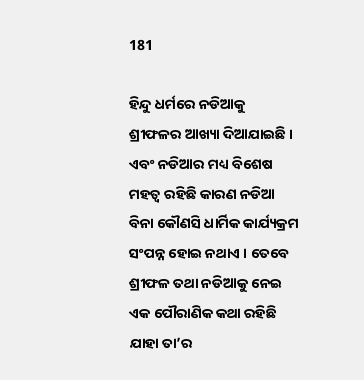181

ହିନ୍ଦୁ ଧର୍ମରେ ନଡିଆକୁ ଶ୍ରୀଫଳର ଆଖ୍ୟା ଦିଆଯାଇଛି । ଏବଂ ନଡିଆର ମଧ୍ୟ ବିଶେଷ ମହତ୍ୱ ରହିଛି କାରଣ ନଡିଆ ବିନା କୌଣସି ଧାର୍ମିକ କାର୍ଯ୍ୟକ୍ରମ ସଂପନ୍ନ ହୋଇ ନଥାଏ । ତେବେ ଶ୍ରୀଫଳ ତଥା ନଡିଆକୁ ନେଇ ଏକ ପୌରାଣିକ କଥା ରହିଛି ଯାହା ତା’ର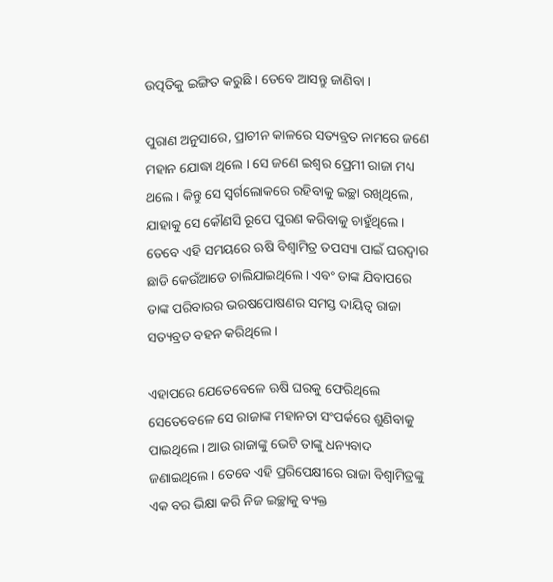ଉତ୍ପତିକୁ ଇଙ୍ଗିତ କରୁଛି । ତେବେ ଆସନ୍ତୁ ଜାଣିବା ।

ପୁରାଣ ଅନୁସାରେ, ପ୍ରାଚୀନ କାଳରେ ସତ୍ୟବ୍ରତ ନାମରେ ଜଣେ ମହାନ ଯୋଦ୍ଧା ଥିଲେ । ସେ ଜଣେ ଇଶ୍ୱର ପ୍ରେମୀ ରାଜା ମଧ୍ୟ ଥଲେ । କିନ୍ତୁ ସେ ସ୍ୱର୍ଗଲୋକରେ ରହିବାକୁ ଇଚ୍ଛା ରଖିଥିଲେ, ଯାହାକୁ ସେ କୌଣସି ରୂପେ ପୁରଣ କରିବାକୁ ଚାହୁଁଥିଲେ । ତେବେ ଏହି ସମୟରେ ଋଷି ବିଶ୍ୱାମିତ୍ର ତପସ୍ୟା ପାଇଁ ଘରଦ୍ୱାର ଛାଡି କେଉଁଆଡେ ଚାଲିଯାଇଥିଲେ । ଏବଂ ତାଙ୍କ ଯିବାପରେ ତାଙ୍କ ପରିବାରର ଭରଷପୋଷଣର ସମସ୍ତ ଦାୟିତ୍ୱ ରାଜା ସତ୍ୟବ୍ରତ ବହନ କରିଥିଲେ ।

ଏହାପରେ ଯେତେବେଳେ ଋଷି ଘରକୁ ଫେରିଥିଲେ ସେତେବେଳେ ସେ ରାଜାଙ୍କ ମହାନତା ସଂପର୍କରେ ଶୁଣିବାକୁ ପାଇଥିଲେ । ଆଉ ରାଜାଙ୍କୁ ଭେଟି ତାଙ୍କୁ ଧନ୍ୟବାଦ ଜଣାଇଥିଲେ । ତେବେ ଏହି ପ୍ରରିପେକ୍ଷୀରେ ରାଜା ବିଶ୍ୱାମିତ୍ରଙ୍କୁ ଏକ ବର ଭିକ୍ଷା କରି ନିଜ ଇଚ୍ଛାକୁ ବ୍ୟକ୍ତ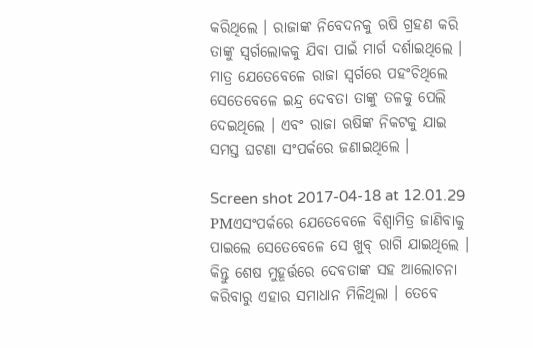କରିଥିଲେ । ରାଜାଙ୍କ ନିବେଦନକୁ ଋଷି ଗ୍ରହଣ କରି ତାଙ୍କୁ ସ୍ୱର୍ଗଲୋକକୁ ଯିବା ପାଇଁ ମାର୍ଗ ଦର୍ଶାଇଥିଲେ । ମାତ୍ର ଯେତେବେଳେ ରାଜା ସ୍ୱର୍ଗରେ ପହଂଚିଥିଲେ ସେତେବେଳେ ଇନ୍ଦ୍ର ଦେବତା ତାଙ୍କୁ ତଳକୁ ପେଲି ଦେଇଥିଲେ । ଏବଂ ରାଜା ଋଷିଙ୍କ ନିକଟକୁ ଯାଇ ସମସ୍ତ ଘଟଣା ସଂପର୍କରେ ଜଣାଇଥିଲେ ।

Screen shot 2017-04-18 at 12.01.29 PMଏସଂପର୍କରେ ଯେତେବେଳେ ବିଶ୍ୱାମିତ୍ର ଜାଣିବାକୁ ପାଇଲେ ସେତେବେଳେ ସେ ଖୁବ୍ ରାଗି ଯାଇଥିଲେ । କିନ୍ତୁ ଶେଷ ମୁହୂର୍ତ୍ତରେ ଦେବତାଙ୍କ ସହ ଆଲୋଚନା କରିବାରୁ ଏହାର ସମାଧାନ ମିଳିଥିଲା । ତେବେ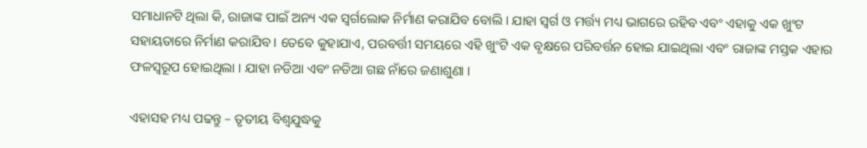ସମାଧାନଟି ଥିଲା କି, ରାଜାଙ୍କ ପାଇଁ ଅନ୍ୟ ଏକ ସ୍ୱର୍ଗଲୋକ ନିର୍ମାଣ କରାଯିବ ବୋଲି । ଯାହା ସ୍ୱର୍ଗ ଓ ମର୍ତ୍ତ୍ୟ ମଧ୍ୟ ଭାଗରେ ରହିବ ଏବଂ ଏହାକୁ ଏକ ଖୁଂଟ ସହାୟତାରେ ନିର୍ମାଣ କରାଯିବ । ତେବେ କୁହାଯାଏ, ପରବର୍ତ୍ତୀ ସମୟରେ ଏହି ଖୁଂଟି ଏକ ବୃକ୍ଷରେ ପରିବର୍ତ୍ତନ ହୋଇ ଯାଇଥିଲା ଏବଂ ରାଜାଙ୍କ ମସ୍ତକ ଏହାର ଫଳସ୍ୱରୂପ ହୋଇଥିଲା । ଯାହା ନଡିଆ ଏବଂ ନଡିଆ ଗଛ ନାଁରେ ଜଣାଶୁଣା ।

ଏହାସହ ମଧ୍ୟ ପଢନ୍ତୁ – ତୃତୀୟ ବିଶ୍ୱଯୁଦ୍ଧକୁ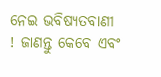ନେଇ ଭବିଷ୍ୟତବାଣୀ ! ଜାଣନ୍ତୁ କେବେ ଏବଂ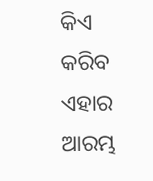କିଏ କରିବ ଏହାର ଆରମ୍ଭ